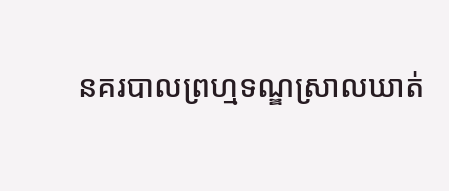នគរបាលព្រហ្មទណ្ឌស្រាលឃាត់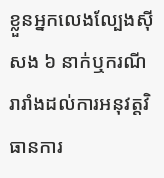ខ្លួនអ្នកលេងល្បែងស៊ីសង ៦ នាក់ឬករណីរារាំងដល់ការអនុវត្តវិធានការ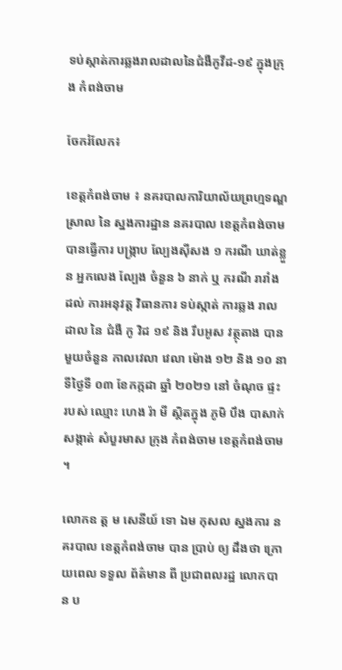ទប់ស្កាត់ការឆ្លងរាលដាលនៃជំងឺកូវីដ-១៩ ក្នុងក្រុង កំពង់ចាម

ចែករំលែក៖

ខេត្តកំពង់ចាម ៖ នគរបាលការិយាល័យព្រហ្មទណ្ឌស្រាល នៃ ស្នងការដ្ឋាន នគរបាល ខេត្តកំពង់ចាម បានធ្វើការ បង្ក្រាប ល្បែងស៊ីសង ១ ករណី ឃាត់ខ្លួន អ្នកលេង ល្បែង ចំនួន ៦ នាក់ ឬ ករណី រារាំង ដល់ ការអនុវត្ត វិធានការ ទប់ស្កាត់ ការឆ្លង រាលដាល នៃ ជំងឺ កូ វិដ ១៩ និង រឹបអូស វត្ថុតាង បាន មួយចំនួន កាលវេលា វេលា ម៉ោង ១២ និង ១០ នាទីថ្ងៃទី ០៣ ខែកក្កដា ឆ្នាំ ២០២១ នៅ ចំណុច ផ្ទះ របស់ ឈ្មោះ ហេង រ៉ា មី ស្ថិតក្នុង ភូមិ បឹង បាសាក់ សង្កាត់ សំបួរមាស ក្រុង កំពង់ចាម ខេត្តកំពង់ចាម ។

លោកឧ ត្ត ម សេនីយ៍ ទោ ឯម កុសល ស្នងការ នគរបាល ខេត្តកំពង់ចាម បាន ប្រាប់ ឲ្យ ដឹងថា ក្រោយពេល ទទួល ព័ត៌មាន ពី ប្រជាពលរដ្ឋ លោកបាន ប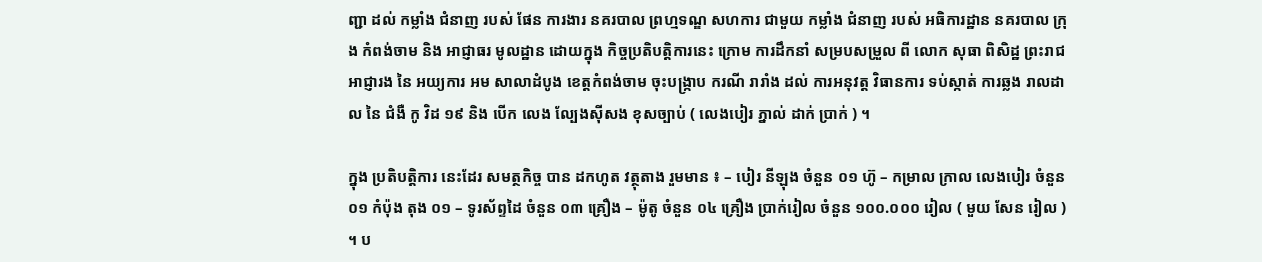ញ្ជា ដល់ កម្លាំង ជំនាញ របស់ ផែន ការងារ នគរបាល ព្រហ្មទណ្ឌ សហការ ជាមួយ កម្លាំង ជំនាញ របស់ អធិការដ្ឋាន នគរបាល ក្រុង កំពង់ចាម និង អាជ្ញាធរ មូលដ្ឋាន ដោយក្នុង កិច្ចប្រតិបត្តិការនេះ ក្រោម ការដឹកនាំ សម្របសម្រួល ពី លោក សុធា ពិសិដ្ឋ ព្រះរាជអាជ្ញារង នៃ អយ្យការ អម សាលាដំបូង ខេត្តកំពង់ចាម ចុះបង្ក្រាប ករណី រារាំង ដល់ ការអនុវត្ត វិធានការ ទប់ស្កាត់ ការឆ្លង រាលដាល នៃ ជំងឺ កូ វិដ ១៩ និង បើក លេង ល្បែងស៊ីសង ខុសច្បាប់ ( លេងបៀរ ភ្នាល់ ដាក់ ប្រាក់ ) ។

ក្នុង ប្រតិបត្តិការ នេះដែរ សមត្ថកិច្ច បាន ដកហូត វត្ថុតាង រួមមាន ៖ – បៀរ នីឡុង ចំនួន ០១ ហ៊ូ – កម្រាល ក្រាល លេងបៀរ ចំនួន ០១ កំប៉ុង តុង ០១ – ទូរស័ព្ទដៃ ចំនួន ០៣ គ្រឿង – ម៉ូតូ ចំនួន ០៤ គ្រឿង ប្រាក់រៀល ចំនួន ១០០.០០០ រៀល ( មួយ សែន រៀល ) ។ ប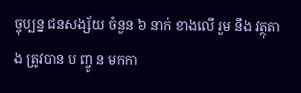ច្ចុប្បន្ន ជនសង្ស័យ ចំនួន ៦ នាក់ ខាងលើ រួម នឹង វត្ថុតាង ត្រូវបាន ប ញ្ចូ ន មកកា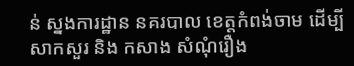ន់ ស្នងការដ្ឋាន នគរបាល ខេត្តកំពង់ចាម ដើម្បី សាកសួរ និង កសាង សំណុំរឿង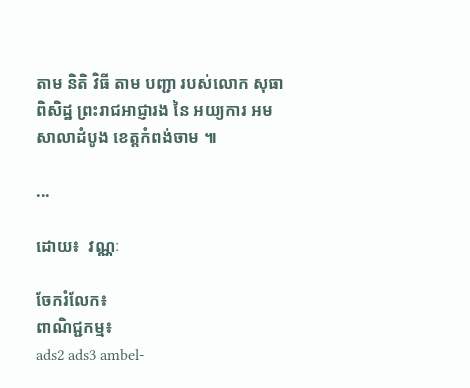តាម និតិ វិធី តាម បញ្ជា របស់លោក សុធា ពិសិដ្ឋ ព្រះរាជអាជ្ញារង នៃ អយ្យការ អម សាលាដំបូង ខេត្តកំពង់ចាម ៕

...

ដោយ៖  វណ្ណៈ

ចែករំលែក៖
ពាណិជ្ជកម្ម៖
ads2 ads3 ambel-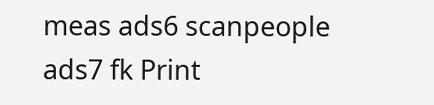meas ads6 scanpeople ads7 fk Print